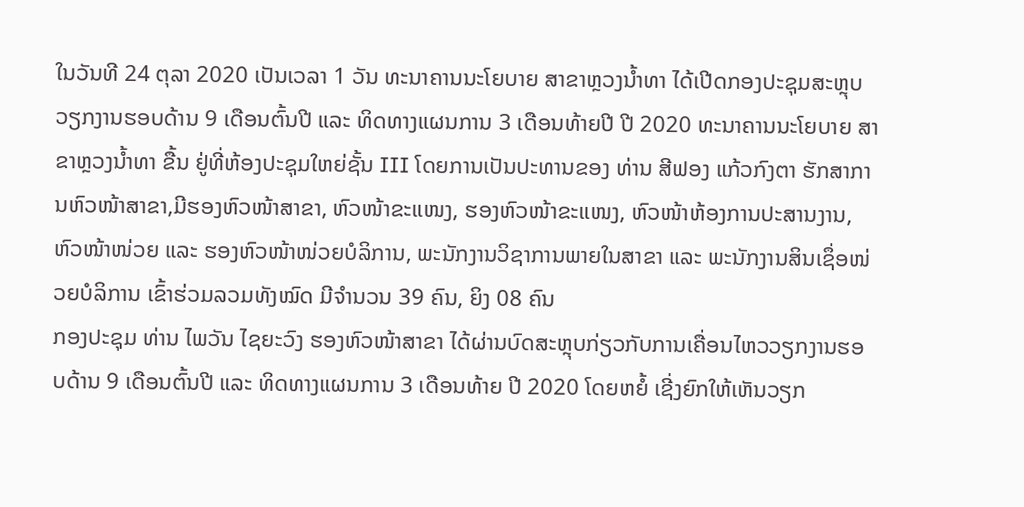ໃນວັນທີ 24 ຕຸລາ 2020 ເປັນເວລາ 1 ວັນ ທະນາຄານນະໂຍບາຍ ສາຂາຫຼວງນ້ຳທາ ໄດ້ເປີດກອງປະຊຸມສະຫຼຸບວຽກງານຮອບດ້ານ 9 ເດືອນຕົ້ນປີ ແລະ ທິດທາງແຜນການ 3 ເດືອນທ້າຍປີ ປີ 2020 ທະນາຄານນະໂຍບາຍ ສາຂາຫຼວງນ້ຳທາ ຂື້ນ ຢູ່ທີ່ຫ້ອງປະຊຸມໃຫຍ່ຊັ້ນ III ໂດຍການເປັນປະທານຂອງ ທ່ານ ສີຟອງ ແກ້ວກົງຕາ ຮັກສາການຫົວໜ້າສາຂາ,ມີຮອງຫົວໜ້າສາຂາ, ຫົວໜ້າຂະແໜງ, ຮອງຫົວໜ້າຂະແໜງ, ຫົວໜ້າຫ້ອງການປະສານງານ, ຫົວໜ້າໜ່ວຍ ແລະ ຮອງຫົວໜ້າໜ່ວຍບໍລິການ, ພະນັກງານວິຊາການພາຍໃນສາຂາ ແລະ ພະນັກງານສິນເຊຶ່ອໜ່ວຍບໍລິການ ເຂົ້າຮ່ວມລວມທັງໝົດ ມີຈຳນວນ 39 ຄົນ, ຍິງ 08 ຄົນ
ກອງປະຊຸມ ທ່ານ ໄພວັນ ໄຊຍະວົງ ຮອງຫົວໜ້າສາຂາ ໄດ້ຜ່ານບົດສະຫຼຸບກ່ຽວກັບການເຄື່ອນໄຫວວຽກງານຮອບດ້ານ 9 ເດືອນຕົ້ນປີ ແລະ ທິດທາງແຜນການ 3 ເດືອນທ້າຍ ປີ 2020 ໂດຍຫຍໍ້ ເຊີ່ງຍົກໃຫ້ເຫັນວຽກ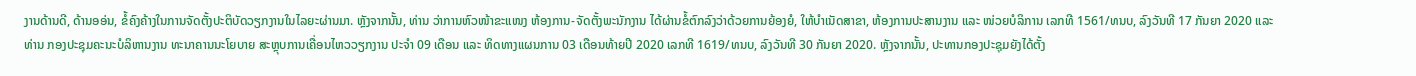ງານດ້ານດີ, ດ້ານອອ່ນ, ຂໍ້ຄົງຄ້າງໃນການຈັດຕັ້ງປະຕິບັດວຽກງານໃນໄລຍະຜ່ານມາ. ຫຼັງຈາກນັ້ນ, ທ່ານ ວ່າການຫົວໜ້າຂະແໜງ ຫ້ອງການ-ຈັດຕັ້ງພະນັກງານ ໄດ້ຜ່ານຂໍ້ຕົກລົງວ່າດ້ວຍການຍ້ອງຍໍ, ໃຫ້ບຳເນັດສາຂາ, ຫ້ອງການປະສານງານ ແລະ ໜ່ວຍບໍລິການ ເລກທີ 1561/ທນບ, ລົງວັນທີ 17 ກັນຍາ 2020 ແລະ ທ່ານ ກອງປະຊຸມຄະນະບໍລິຫານງານ ທະນາຄານນະໂຍບາຍ ສະຫຼຸບການເຄື່ອນໄຫວວຽກງານ ປະຈຳ 09 ເດືອນ ແລະ ທິດທາງແຜນການ 03 ເດືອນທ້າຍປີ 2020 ເລກທີ 1619/ທນບ, ລົງວັນທີ 30 ກັນຍາ 2020. ຫຼັງຈາກນັ້ນ, ປະທານກອງປະຊຸມຍັງໄດ້ຕັ້ງ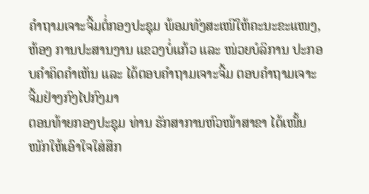ຄຳຖາມເຈາະຈີ້ມຕໍ່ກອງປະຊຸມ ພ້ອມທັງສະເໜີໃຫ້ຄະນະຂະແໜງ, ຫ້ອງ ການປະສານງານ ແຂວງບໍ່ແກ້ວ ແລະ ໜ່ວຍບໍລິການ ປະກອບຄຳຄິດຄໍາເຫັນ ແລະ ໄດ້ຕອບຄຳຖາມເຈາະຈີ້ມ ຕອບຄຳຖາມເຈາະຈີ້ມຢ່າງກົງໄປກົງມາ
ຕອນທ້າຍກອງປະຊຸມ ທ່ານ ຮັກສາການຫົວໜ້າສາຂາ ໄດ້ເໜັ້ນໜັກໃຫ້ເອົາໃຈໃສ່ສືກ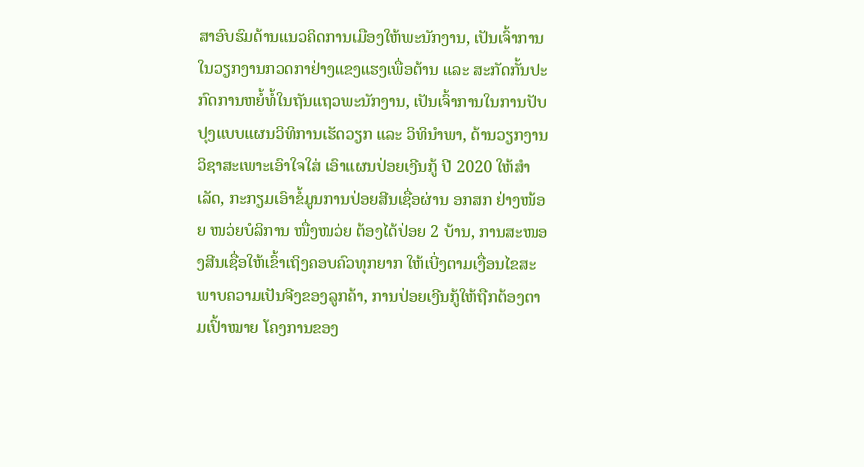ສາອົບຮົມດ້ານແນວຄິດການເມືອງໃຫ້ພະນັກງານ, ເປັນເຈົ້າການໃນວຽກງານກວດກາຢ່າງແຂງແຮງເພື່ອຕ້ານ ແລະ ສະກັດກັ້ນປະກົດການຫຍໍ້ທໍ້ໃນຖັນແຖວພະນັກງານ, ເປັນເຈົ້າການໃນການປັບປຸງແບບແຜນວິທິການເຮັດວຽກ ແລະ ວິທິນຳພາ, ດ້ານວຽກງານວິຊາສະເພາະເອົາໃຈໃສ່ ເອົາແຜນປ່ອຍເງີນກູ້ ປີ 2020 ໃຫ້ສຳເລັດ, ກະກຽມເອົາຂໍ້ມູນການປ່ອຍສີນເຊື່ອຜ່ານ ອກສກ ຢ່າງໜ້ອຍ ໜວ່ຍບໍລິການ ໜື່ງໜວ່ຍ ຕ້ອງໄດ້ປ່ອຍ 2 ບ້ານ, ການສະໜອງສີນເຊື່ອໃຫ້ເຂົ້າເຖິງຄອບຄົວທຸກຍາກ ໃຫ້ເບີ່ງຕາມເງື່ອນໄຂສະພາບຄວາມເປັນຈີງຂອງລູກຄ້າ, ການປ່ອຍເງີນກູ້ໃຫ້ຖືກຕ້ອງຕາມເປົ້າໝາຍ ໂຄງການຂອງ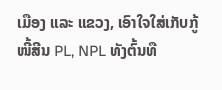ເມືອງ ແລະ ແຂວງ, ເອົາໃຈໃສ່ເກັບກູ້ໜີ້ສີນ PL, NPL ທັງຕົ້ນທື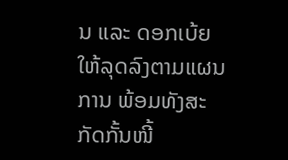ນ ແລະ ດອກເບ້ຍ ໃຫ້ລຸດລົງຕາມແຜນການ ພ້ອມທັງສະກັດກັ້ນໜີ້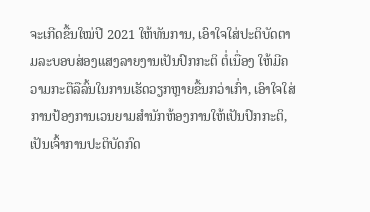ຈະເກີດຂື້ນໃໝ່ປີ 2021 ໃຫ້ທັນການ, ເອົາໃຈໃສ່ປະຕິບັດຕາມລະບອບສ່ອງແສງລາຍງານເປັນປົກກະຕິ ຕໍ່ເນື່ອງ ໃຫ້ມີຄວາມກະຕືລືລົ້ນໃນການເຮັດວຽກຫຼາຍຂື້ນກວ່າເກົ່າ, ເອົາໃຈໃສ່ການປ້ອງການເວນຍາມສຳນັກຫ້ອງການໃຫ້ເປັນປົກກະຕິ, ເປັນເຈົ້າການປະຕິບັດກົດ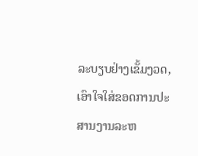ລະບຽບຢ່າງເຂັ້ມງວດ, ເອົາໃຈໃສ່ຂອດການປະສານງານລະຫ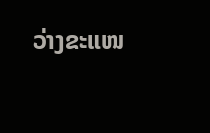ວ່າງຂະແໜ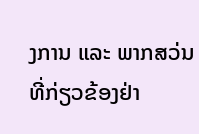ງການ ແລະ ພາກສວ່ນທີ່ກ່ຽວຂ້ອງຢ່າ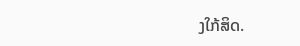ງໃກ້ສິດ.